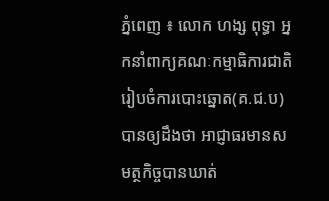ភ្នំពេញ ៖ លោក ហង្ស ពុទ្ធា អ្នកនាំពាក្យគណៈកម្មាធិការជាតិ រៀបចំការបោះឆ្នោត(គ.ជ.ប) បានឲ្យដឹងថា អាជ្ញាធរមានសមត្ថកិច្ចបានឃាត់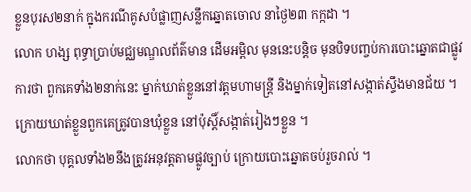ខ្លួនបុរស២នាក់ ក្នុងករណីគូសបំផ្លាញសន្លឹកឆ្នោតចោល នាថ្ងៃ២៣ កក្កដា ។
លោក ហង្ស ពុទ្ធាប្រាប់មជ្ឈមណ្ឌលព័ត៌មាន ដើមអម្ពិល មុននេះបន្តិច មុនបិទបញ្ចប់ការបោះឆ្នោតជាផ្លូវការថា ពួកគេទាំង២នាក់នេះ ម្នាក់ឃាត់ខ្លួននៅវត្តមហាមន្រ្តី និងម្នាក់ទៀតនៅសង្កាត់ស្ទឹងមានជ័យ ។ ក្រោយឃាត់ខ្លួនពួកគេត្រូវបានឃុំខ្លួន នៅប៉ុស្តិ៍សង្កាត់រៀងៗខ្លួន ។
លោកថា បុគ្គលទាំង២នឹងត្រូវអនុវត្តតាមផ្លូវច្បាប់ ក្រោយបោះឆ្នោតចប់រួចរាល់ ។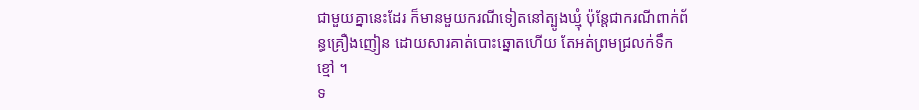ជាមួយគ្នានេះដែរ ក៏មានមួយករណីទៀតនៅត្បូងឃ្មុំ ប៉ុន្តែជាករណីពាក់ព័ន្ធគ្រឿងញៀន ដោយសារគាត់បោះឆ្នោតហើយ តែអត់ព្រមជ្រលក់ទឹកខ្មៅ ។
ទ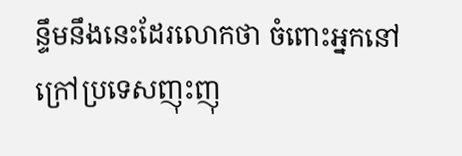ន្ទឹមនឹងនេះដែរលោកថា ចំពោះអ្នកនៅក្រៅប្រទេសញុះញុ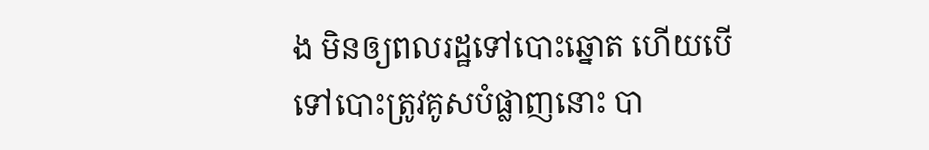ង មិនឲ្យពលរដ្ឋទៅបោះឆ្នោត ហើយបើទៅបោះត្រូវគូសបំផ្លាញនោះ បា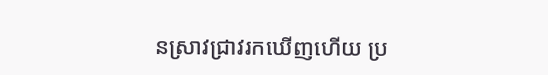នស្រាវជ្រាវរកឃើញហើយ ប្រ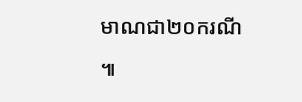មាណជា២០ករណី ៕